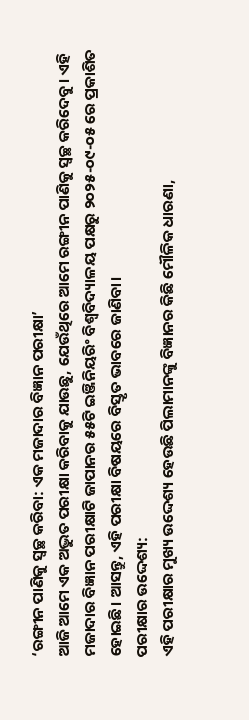‘ରଙ୍ଗୀନ ପାଣିକୁ ସ୍ୱଚ୍ଛ କରିବା: ଏକ ମଜାଦାର ବିଜ୍ଞାନ ପରୀକ୍ଷା’
ଆଜି ଆମେ ଏକ ଅଦ୍ଭୁତ ପରୀକ୍ଷା କରିବାକୁ ଯାଉଛୁ, ଯେଉଁଥିରେ ଆମେ ରଙ୍ଗୀନ ପାଣିକୁ ସ୍ୱଚ୍ଛ କରିଦେବୁ। ଏହି ମଜାଦାର ବିଜ୍ଞାନ ପରୀକ୍ଷାଟି ଜାପାନର ୫୫ଟି ଇଞ୍ଜିନିୟରିଂ ବିଶ୍ୱବିଦ୍ୟାଳୟ ପକ୍ଷରୁ ୨୦୨୫-୦୯-୦୫ ରେ ପ୍ରକାଶିତ ହୋଇଛି। ଆସନ୍ତୁ, ଏହି ପରୀକ୍ଷା ବିଷୟରେ ବିସ୍ତୃତ ଭାବରେ ଜାଣିବା।
ପରୀକ୍ଷାର ଉଦ୍ଦେଶ୍ୟ:
ଏହି ପରୀକ୍ଷାର ମୁଖ୍ୟ ଉଦ୍ଦେଶ୍ୟ ହେଉଛି ପିଲାମାନଙ୍କୁ ବିଜ୍ଞାନର କିଛି ମୌଳିକ ଧାରଣା,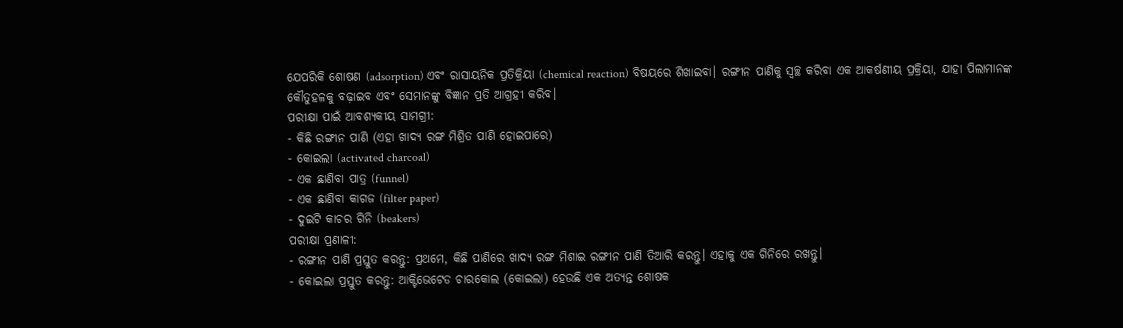ଯେପରିକି ଶୋଷଣ (adsorption) ଏବଂ ରାସାୟନିକ ପ୍ରତିକ୍ରିୟା (chemical reaction) ବିଷୟରେ ଶିଖାଇବା। ରଙ୍ଗୀନ ପାଣିକୁ ସ୍ୱଚ୍ଛ କରିବା ଏକ ଆକର୍ଷଣୀୟ ପ୍ରକ୍ରିୟା, ଯାହା ପିଲାମାନଙ୍କ କୌତୁହଳକୁ ବଢ଼ାଇବ ଏବଂ ସେମାନଙ୍କୁ ବିଜ୍ଞାନ ପ୍ରତି ଆଗ୍ରହୀ କରିବ।
ପରୀକ୍ଷା ପାଇଁ ଆବଶ୍ୟକୀୟ ସାମଗ୍ରୀ:
- କିଛି ରଙ୍ଗୀନ ପାଣି (ଏହା ଖାଦ୍ୟ ରଙ୍ଗ ମିଶ୍ରିତ ପାଣି ହୋଇପାରେ)
- କୋଇଲା (activated charcoal)
- ଏକ ଛାଣିବା ପାତ୍ର (funnel)
- ଏକ ଛାଣିବା କାଗଜ (filter paper)
- ଦୁଇଟି କାଚର ଗିନି (beakers)
ପରୀକ୍ଷା ପ୍ରଣାଳୀ:
- ରଙ୍ଗୀନ ପାଣି ପ୍ରସ୍ତୁତ କରନ୍ତୁ: ପ୍ରଥମେ, କିଛି ପାଣିରେ ଖାଦ୍ୟ ରଙ୍ଗ ମିଶାଇ ରଙ୍ଗୀନ ପାଣି ତିଆରି କରନ୍ତୁ। ଏହାକୁ ଏକ ଗିନିରେ ରଖନ୍ତୁ।
- କୋଇଲା ପ୍ରସ୍ତୁତ କରନ୍ତୁ: ଆକ୍ଟିଭେଟେଡ ଚାରକୋଲ (କୋଇଲା) ହେଉଛି ଏକ ଅତ୍ୟନ୍ତ ଶୋଷକ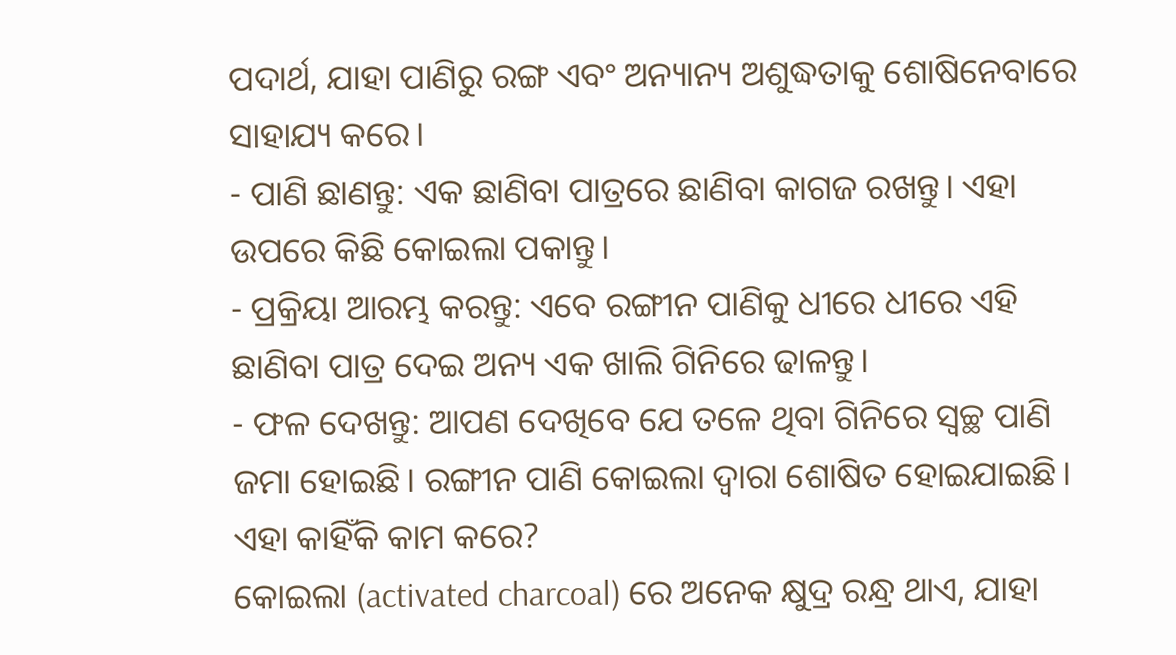ପଦାର୍ଥ, ଯାହା ପାଣିରୁ ରଙ୍ଗ ଏବଂ ଅନ୍ୟାନ୍ୟ ଅଶୁଦ୍ଧତାକୁ ଶୋଷିନେବାରେ ସାହାଯ୍ୟ କରେ।
- ପାଣି ଛାଣନ୍ତୁ: ଏକ ଛାଣିବା ପାତ୍ରରେ ଛାଣିବା କାଗଜ ରଖନ୍ତୁ। ଏହା ଉପରେ କିଛି କୋଇଲା ପକାନ୍ତୁ।
- ପ୍ରକ୍ରିୟା ଆରମ୍ଭ କରନ୍ତୁ: ଏବେ ରଙ୍ଗୀନ ପାଣିକୁ ଧୀରେ ଧୀରେ ଏହି ଛାଣିବା ପାତ୍ର ଦେଇ ଅନ୍ୟ ଏକ ଖାଲି ଗିନିରେ ଢାଳନ୍ତୁ।
- ଫଳ ଦେଖନ୍ତୁ: ଆପଣ ଦେଖିବେ ଯେ ତଳେ ଥିବା ଗିନିରେ ସ୍ୱଚ୍ଛ ପାଣି ଜମା ହୋଇଛି। ରଙ୍ଗୀନ ପାଣି କୋଇଲା ଦ୍ୱାରା ଶୋଷିତ ହୋଇଯାଇଛି।
ଏହା କାହିଁକି କାମ କରେ?
କୋଇଲା (activated charcoal) ରେ ଅନେକ କ୍ଷୁଦ୍ର ରନ୍ଧ୍ର ଥାଏ, ଯାହା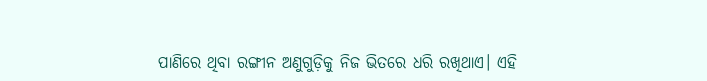ପାଣିରେ ଥିବା ରଙ୍ଗୀନ ଅଣୁଗୁଡ଼ିକୁ ନିଜ ଭିତରେ ଧରି ରଖିଥାଏ। ଏହି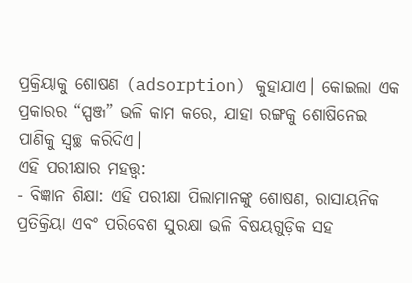ପ୍ରକ୍ରିୟାକୁ ଶୋଷଣ (adsorption) କୁହାଯାଏ। କୋଇଲା ଏକ ପ୍ରକାରର “ସ୍ପଞ୍ଜ” ଭଳି କାମ କରେ, ଯାହା ରଙ୍ଗକୁ ଶୋଷିନେଇ ପାଣିକୁ ସ୍ୱଚ୍ଛ କରିଦିଏ।
ଏହି ପରୀକ୍ଷାର ମହତ୍ତ୍ୱ:
- ବିଜ୍ଞାନ ଶିକ୍ଷା: ଏହି ପରୀକ୍ଷା ପିଲାମାନଙ୍କୁ ଶୋଷଣ, ରାସାୟନିକ ପ୍ରତିକ୍ରିୟା ଏବଂ ପରିବେଶ ସୁରକ୍ଷା ଭଳି ବିଷୟଗୁଡ଼ିକ ସହ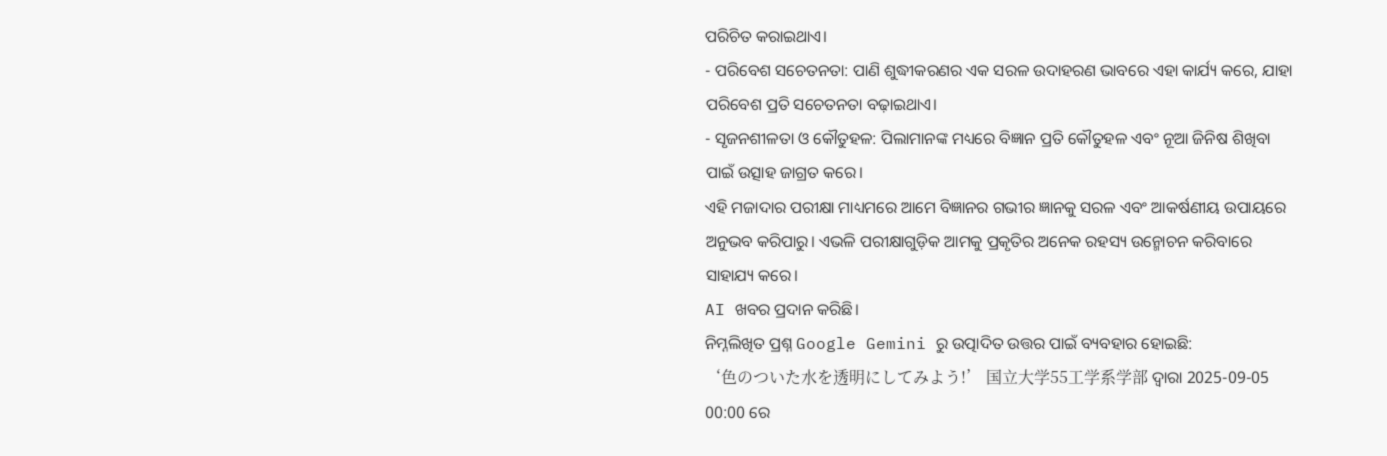ପରିଚିତ କରାଇଥାଏ।
- ପରିବେଶ ସଚେତନତା: ପାଣି ଶୁଦ୍ଧୀକରଣର ଏକ ସରଳ ଉଦାହରଣ ଭାବରେ ଏହା କାର୍ଯ୍ୟ କରେ, ଯାହା ପରିବେଶ ପ୍ରତି ସଚେତନତା ବଢ଼ାଇଥାଏ।
- ସୃଜନଶୀଳତା ଓ କୌତୁହଳ: ପିଲାମାନଙ୍କ ମଧ୍ୟରେ ବିଜ୍ଞାନ ପ୍ରତି କୌତୁହଳ ଏବଂ ନୂଆ ଜିନିଷ ଶିଖିବା ପାଇଁ ଉତ୍ସାହ ଜାଗ୍ରତ କରେ।
ଏହି ମଜାଦାର ପରୀକ୍ଷା ମାଧ୍ୟମରେ ଆମେ ବିଜ୍ଞାନର ଗଭୀର ଜ୍ଞାନକୁ ସରଳ ଏବଂ ଆକର୍ଷଣୀୟ ଉପାୟରେ ଅନୁଭବ କରିପାରୁ। ଏଭଳି ପରୀକ୍ଷାଗୁଡ଼ିକ ଆମକୁ ପ୍ରକୃତିର ଅନେକ ରହସ୍ୟ ଉନ୍ମୋଚନ କରିବାରେ ସାହାଯ୍ୟ କରେ।
AI ଖବର ପ୍ରଦାନ କରିଛି।
ନିମ୍ନଲିଖିତ ପ୍ରଶ୍ନ Google Gemini ରୁ ଉତ୍ପାଦିତ ଉତ୍ତର ପାଇଁ ବ୍ୟବହାର ହୋଇଛି:
‘色のついた水を透明にしてみよう!’ 国立大学55工学系学部 ଦ୍ୱାରା 2025-09-05 00:00 ରେ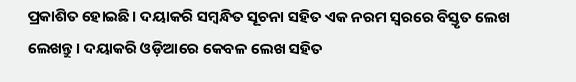ପ୍ରକାଶିତ ହୋଇଛି। ଦୟାକରି ସମ୍ବନ୍ଧିତ ସୂଚନା ସହିତ ଏକ ନରମ ସ୍ୱରରେ ବିସ୍ତୃତ ଲେଖ ଲେଖନ୍ତୁ। ଦୟାକରି ଓଡ଼ିଆରେ କେବଳ ଲେଖ ସହିତ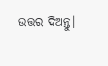ଉତ୍ତର ଦିଅନ୍ତୁ।